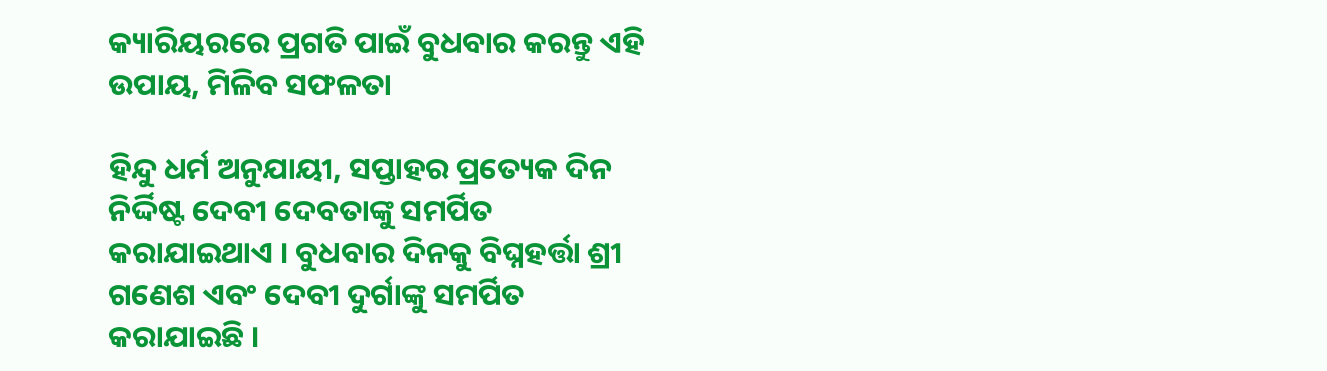କ୍ୟାରିୟରରେ ପ୍ରଗତି ପାଇଁ ବୁଧବାର କରନ୍ତୁ ଏହି ଉପାୟ, ମିଳିବ ସଫଳତା

ହିନ୍ଦୁ ଧର୍ମ ଅନୁଯାୟୀ, ସପ୍ତାହର ପ୍ରତ୍ୟେକ ଦିନ ନିର୍ଦ୍ଦିଷ୍ଟ ଦେବୀ ଦେବତାଙ୍କୁ ସମର୍ପିତ କରାଯାଇଥାଏ । ବୁଧବାର ଦିନକୁ ବିଘ୍ନହର୍ତ୍ତା ଶ୍ରୀ ଗଣେଶ ଏବଂ ଦେବୀ ଦୁର୍ଗାଙ୍କୁ ସମର୍ପିତ କରାଯାଇଛି ।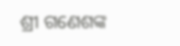ଶ୍ରୀ ଗଣେଶଙ୍କ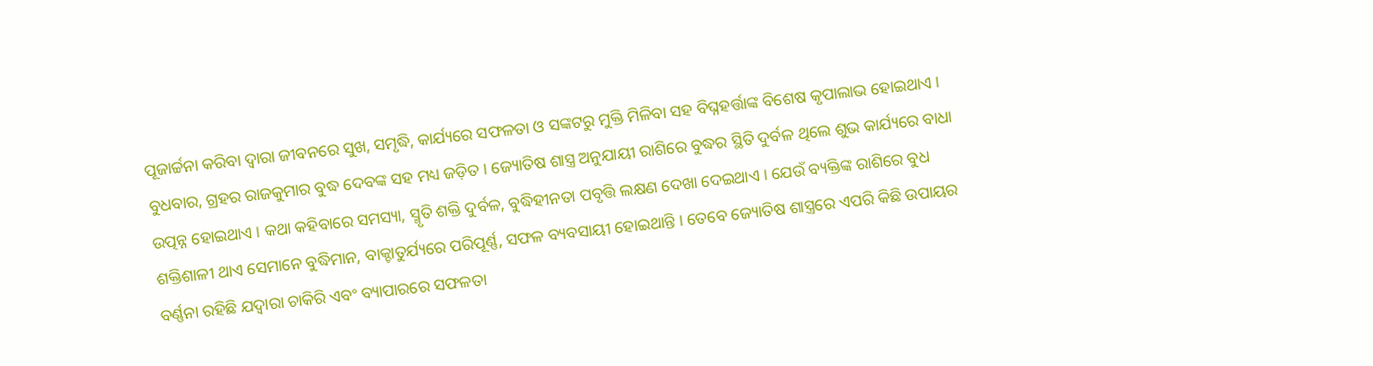ପୂଜାର୍ଚ୍ଚନା କରିବା ଦ୍ୱାରା ଜୀବନରେ ସୁଖ, ସମୃଦ୍ଧି, କାର୍ଯ୍ୟରେ ସଫଳତା ଓ ସଙ୍କଟରୁ ମୁକ୍ତି ମିଳିବା ସହ ବିଘ୍ନହର୍ତ୍ତାଙ୍କ ବିଶେଷ କୃପାଲାଭ ହୋଇଥାଏ । ବୁଧବାର, ଗ୍ରହର ରାଜକୁମାର ବୁଦ୍ଧ ଦେବଙ୍କ ସହ ମଧ୍ୟ ଜଡ଼ିତ । ଜ୍ୟୋତିଷ ଶାସ୍ତ୍ର ଅନୁଯାୟୀ ରାଶିରେ ବୁଦ୍ଧର ସ୍ଥିତି ଦୁର୍ବଳ ଥିଲେ ଶୁଭ କାର୍ଯ୍ୟରେ ବାଧା ଉତ୍ପନ୍ନ ହୋଇଥାଏ । କଥା କହିବାରେ ସମସ୍ୟା, ସ୍ମୃତି ଶକ୍ତି ଦୁର୍ବଳ, ବୁଦ୍ଧିହୀନତା ପବୃତ୍ତି ଲକ୍ଷଣ ଦେଖା ଦେଇଥାଏ । ଯେଉଁ ବ୍ୟକ୍ତିଙ୍କ ରାଶିରେ ବୁଧ ଶକ୍ତିଶାଳୀ ଥାଏ ସେମାନେ ବୁଦ୍ଧିମାନ, ବାକ୍ଚାତୁର୍ଯ୍ୟରେ ପରିପୂର୍ଣ୍ଣ, ସଫଳ ବ୍ୟବସାୟୀ ହୋଇଥାନ୍ତି । ତେବେ ଜ୍ୟୋତିଷ ଶାସ୍ତ୍ରରେ ଏପରି କିଛି ଉପାୟର ବର୍ଣ୍ଣନା ରହିଛି ଯଦ୍ୱାରା ଚାକିରି ଏବଂ ବ୍ୟାପାରରେ ସଫଳତା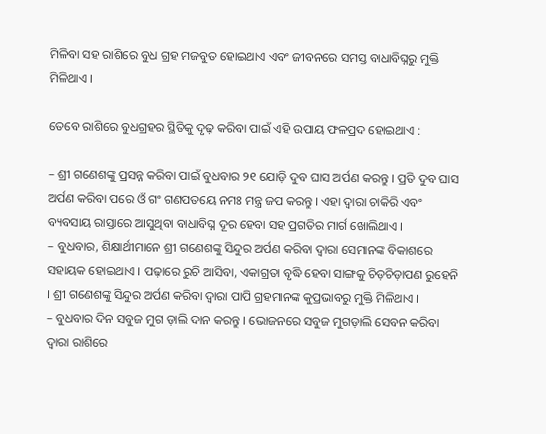ମିଳିବା ସହ ରାଶିରେ ବୁଧ ଗ୍ରହ ମଜବୁତ ହୋଇଥାଏ ଏବଂ ଜୀବନରେ ସମସ୍ତ ବାଧାବିଘ୍ନରୁ ମୁକ୍ତି ମିଳିଥାଏ ।

ତେବେ ରାଶିରେ ବୁଧଗ୍ରହର ସ୍ଥିତିକୁ ଦୃଢ଼ କରିବା ପାଇଁ ଏହି ଉପାୟ ଫଳପ୍ରଦ ହୋଇଥାଏ :

– ଶ୍ରୀ ଗଣେଶଙ୍କୁ ପ୍ରସନ୍ନ କରିବା ପାଇଁ ବୁଧବାର ୨୧ ଯୋଡ଼ି ଦୁବ ଘାସ ଅର୍ପଣ କରନ୍ତୁ । ପ୍ରତି ଦୁବ ଘାସ ଅର୍ପଣ କରିବା ପରେ ଓଁ ଗଂ ଗଣପତୟେ ନମଃ ମନ୍ତ୍ର ଜପ କରନ୍ତୁ । ଏହା ଦ୍ୱାରା ଚାକିରି ଏବଂ ବ୍ୟବସାୟ ରାସ୍ତାରେ ଆସୁଥିବା ବାଧାବିଘ୍ନ ଦୂର ହେବା ସହ ପ୍ରଗତିର ମାର୍ଗ ଖୋଲିଥାଏ ।
– ବୁଧବାର, ଶିକ୍ଷାର୍ଥୀମାନେ ଶ୍ରୀ ଗଣେଶଙ୍କୁ ସିନ୍ଦୁର ଅର୍ପଣ କରିବା ଦ୍ୱାରା ସେମାନଙ୍କ ବିକାଶରେ ସହାୟକ ହୋଇଥାଏ । ପଢ଼ାରେ ରୁଚି ଆସିବା, ଏକାଗ୍ରତା ବୃଦ୍ଧି ହେବା ସାଙ୍ଗକୁ ଚିଡ଼ଚିଡ଼ାପଣ ରୁହେନି । ଶ୍ରୀ ଗଣେଶଙ୍କୁ ସିନ୍ଦୁର ଅର୍ପଣ କରିବା ଦ୍ୱାରା ପାପି ଗ୍ରହମାନଙ୍କ କୁପ୍ରଭାବରୁ ମୁକ୍ତି ମିଳିଥାଏ ।
– ବୁଧବାର ଦିନ ସବୁଜ ମୁଗ ଡ଼ାଲି ଦାନ କରନ୍ତୁ । ଭୋଜନରେ ସବୁଜ ମୁଗଡ଼ାଲି ସେବନ କରିବା ଦ୍ୱାରା ରାଶିରେ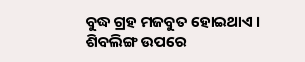ବୁଦ୍ଧ ଗ୍ରହ ମଜବୁତ ହୋଇଥାଏ । ଶିବଲିଙ୍ଗ ଉପରେ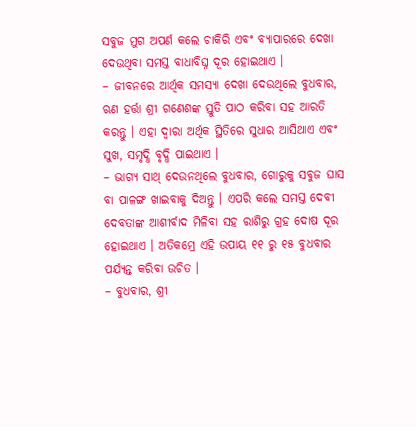ସବୁଜ ମୁଗ ଅପର୍ଣ କଲେ ଚାକିରି ଏବଂ ବ୍ୟାପାରରେ ଦେଖା ଦେଉଥିବା ସମସ୍ତ ବାଧାବିଘ୍ନ ଦୂର ହୋଇଥାଏ ।
– ଜୀବନରେ ଆର୍ଥିକ ସମସ୍ୟା ଦେଖା ଦେଉଥିଲେ ବୁଧବାର, ଋଣ ହର୍ତ୍ତା ଶ୍ରୀ ଗଣେଶଙ୍କ ସ୍ତୁତି ପାଠ କରିବା ସହ ଆରତି କରନ୍ତୁ । ଏହା ଦ୍ୱାରା ଅର୍ଥିକ ସ୍ଥିତିରେ ସୁଧାର ଆସିଥାଏ ଏବଂ ସୁଖ, ସମୃଦ୍ଧି ବୃଦ୍ଧି ପାଇଥାଏ ।
– ଭାଗ୍ୟ ସାଥ୍ ଦେଉନଥିଲେ ବୁଧବାର, ଗୋରୁକୁ ସବୁଜ ଘାସ ବା ପାଳଙ୍ଗ ଖାଇବାକୁ ଦିଅନ୍ତୁ । ଏପରି କଲେ ସମସ୍ତ ଦେବୀ ଦେବତାଙ୍କ ଆଶୀର୍ବାଦ ମିଳିବା ସହ ରାଶିରୁ ଗ୍ରହ ଦୋଷ ଦୂର ହୋଇଥାଏ । ଅତିକମ୍ରେ ଏହି ଉପାୟ ୧୧ ରୁ ୧୫ ବୁଧବାର ପର୍ଯ୍ୟନ୍ତ କରିବା ଉଚିତ ।
– ବୁଧବାର, ଶ୍ରୀ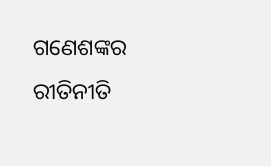ଗଣେଶଙ୍କର ରୀତିନୀତି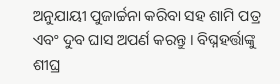ଅନୁଯାୟୀ ପୁଜାର୍ଚ୍ଚନା କରିବା ସହ ଶାମି ପତ୍ର ଏବଂ ଦୁବ ଘାସ ଅପର୍ଣ କରନ୍ତୁ । ବିଘ୍ନହର୍ତ୍ତାଙ୍କୁ ଶୀଘ୍ର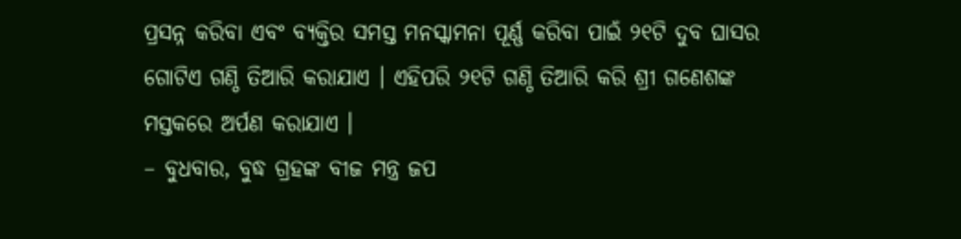ପ୍ରସନ୍ନ କରିବା ଏବଂ ବ୍ୟକ୍ତିର ସମସ୍ତ ମନସ୍କାମନା ପୂର୍ଣ୍ଣ କରିବା ପାଇଁ ୨୧ଟି ଦୁବ ଘାସର ଗୋଟିଏ ଗଣ୍ଠି ତିଆରି କରାଯାଏ । ଏହିପରି ୨୧ଟି ଗଣ୍ଠି ତିଆରି କରି ଶ୍ରୀ ଗଣେଶଙ୍କ ମସ୍ତକରେ ଅର୍ପଣ କରାଯାଏ ।
– ବୁଧବାର, ବୁଦ୍ଧ ଗ୍ରହଙ୍କ ବୀଜ ମନ୍ତ୍ର ଜପ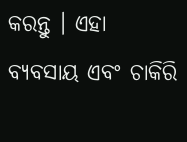କରନ୍ତୁ । ଏହା ବ୍ୟବସାୟ ଏବଂ ଚାକିରି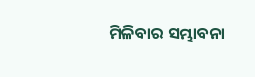ମିଳିବାର ସମ୍ଭାବନା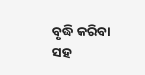ବୃଦ୍ଧି କରିବା ସହ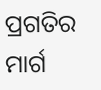ପ୍ରଗତିର ମାର୍ଗ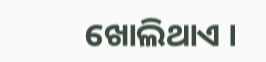ଖୋଲିଥାଏ ।